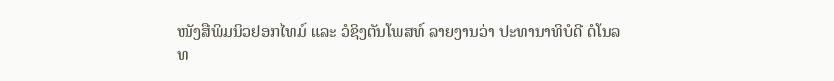ໜັງສືພິມນິວຢອກໄທມ໌ ແລະ ວໍຊິງຕັນໂພສທ໌ ລາຍງານວ່າ ປະທານາທິບໍດີ ດໍໂນລ
ທ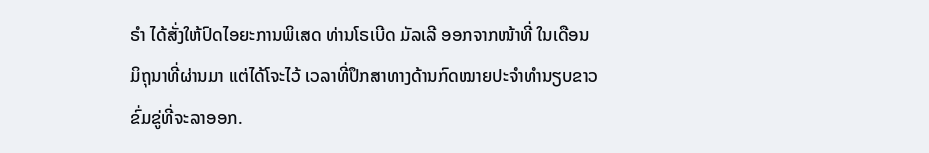ຣໍາ ໄດ້ສັ່ງໃຫ້ປົດໄອຍະການພິເສດ ທ່ານໂຣເບີດ ມັລເລີ ອອກຈາກໜ້າທີ່ ໃນເດືອນ
ມິຖຸນາທີ່ຜ່ານມາ ແຕ່ໄດ້ໂຈະໄວ້ ເວລາທີ່ປຶກສາທາງດ້ານກົດໝາຍປະຈຳທຳນຽບຂາວ
ຂົ່ມຂູ່ທີ່ຈະລາອອກ.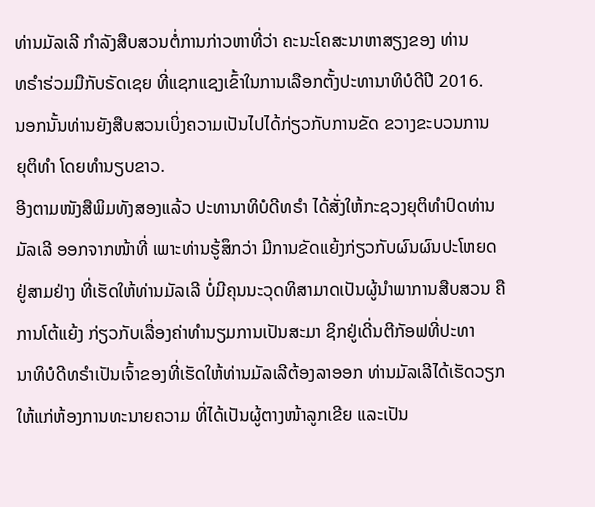ທ່ານມັລເລີ ກຳລັງສືບສວນຕໍ່ການກ່າວຫາທີ່ວ່າ ຄະນະໂຄສະນາຫາສຽງຂອງ ທ່ານ
ທຣໍາຮ່ວມມືກັບຣັດເຊຍ ທີ່ແຊກແຊງເຂົ້າໃນການເລືອກຕັ້ງປະທານາທິບໍດີປີ 2016.
ນອກນັ້ນທ່ານຍັງສືບສວນເບິ່ງຄວາມເປັນໄປໄດ້ກ່ຽວກັບການຂັດ ຂວາງຂະບວນການ
ຍຸຕິທໍາ ໂດຍທຳນຽບຂາວ.
ອີງຕາມໜັງສືພິມທັງສອງແລ້ວ ປະທານາທິບໍດີທຣໍາ ໄດ້ສັ່ງໃຫ້ກະຊວງຍຸຕິທໍາປົດທ່ານ
ມັລເລີ ອອກຈາກໜ້າທີ່ ເພາະທ່ານຮູ້ສຶກວ່າ ມີການຂັດແຍ້ງກ່ຽວກັບຜົນຜົນປະໂຫຍດ
ຢູ່ສາມຢ່າງ ທີ່ເຮັດໃຫ້ທ່ານມັລເລີ ບໍ່ມີຄຸນນະວຸດທິສາມາດເປັນຜູ້ນຳພາການສືບສວນ ຄືການໂຕ້ແຍ້ງ ກ່ຽວກັບເລື່ອງຄ່າທຳນຽມການເປັນສະມາ ຊິກຢູ່ເດີ່ນຕີກັອຟທີ່ປະທາ
ນາທິບໍດີທຣໍາເປັນເຈົ້າຂອງທີ່ເຮັດໃຫ້ທ່ານມັລເລີຕ້ອງລາອອກ ທ່ານມັລເລີໄດ້ເຮັດວຽກ
ໃຫ້ແກ່ຫ້ອງການທະນາຍຄວາມ ທີ່ໄດ້ເປັນຜູ້ຕາງໜ້າລູກເຂີຍ ແລະເປັນ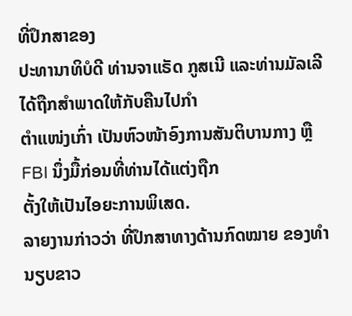ທີ່ປຶກສາຂອງ
ປະທານາທິບໍດີ ທ່ານຈາແຣັດ ກູສເນີ ແລະທ່ານມັລເລີໄດ້ຖືກສຳພາດໃຫ້ກັບຄືນໄປກຳ
ຕຳແໜ່ງເກົ່າ ເປັນຫົວໜ້າອົງການສັນຕິບານກາງ ຫຼື FBI ນຶ່ງມື້ກ່ອນທີ່ທ່ານໄດ້ແຕ່ງຖືກ
ຕັ້ງໃຫ້ເປັນໄອຍະການພິເສດ.
ລາຍງານກ່າວວ່າ ທີ່ປຶກສາທາງດ້ານກົດໝາຍ ຂອງທຳນຽບຂາວ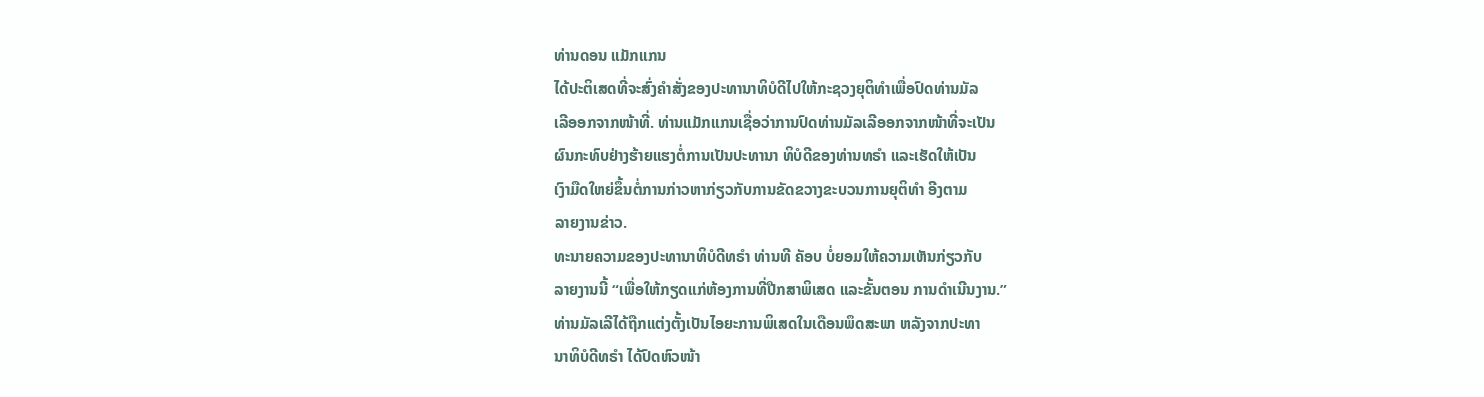ທ່ານດອນ ແມັກແກນ
ໄດ້ປະຕິເສດທີ່ຈະສົ່ງຄຳສັ່ງຂອງປະທານາທິບໍດີໄປໃຫ້ກະຊວງຍຸຕິທຳເພື່ອປົດທ່ານມັລ
ເລີອອກຈາກໜ້າທີ່. ທ່ານແມັກແກນເຊື່ອວ່າການປົດທ່ານມັລເລີອອກຈາກໜ້າທີ່ຈະເປັນ
ຜົນກະທົບຢ່າງຮ້າຍແຮງຕໍ່ການເປັນປະທານາ ທິບໍດີຂອງທ່ານທຣໍາ ແລະເຮັດໃຫ້ເປັນ
ເງົາມືດໃຫຍ່ຂຶ້ນຕໍ່ການກ່າວຫາກ່ຽວກັບການຂັດຂວາງຂະບວນການຍຸຕິທຳ ອີງຕາມ
ລາຍງານຂ່າວ.
ທະນາຍຄວາມຂອງປະທານາທິບໍດີທຣໍາ ທ່ານທີ ຄັອບ ບໍ່ຍອມໃຫ້ຄວາມເຫັນກ່ຽວກັບ
ລາຍງານນີ້ “ເພື່ອໃຫ້ກຽດແກ່ຫ້ອງການທີ່ປືກສາພິເສດ ແລະຂັ້ນຕອນ ການດຳເນີນງານ.”
ທ່ານມັລເລີໄດ້ຖືກແຕ່ງຕັ້ງເປັນໄອຍະການພິເສດໃນເດືອນພຶດສະພາ ຫລັງຈາກປະທາ
ນາທິບໍດີທຣໍາ ໄດ້ປົດຫົວໜ້າ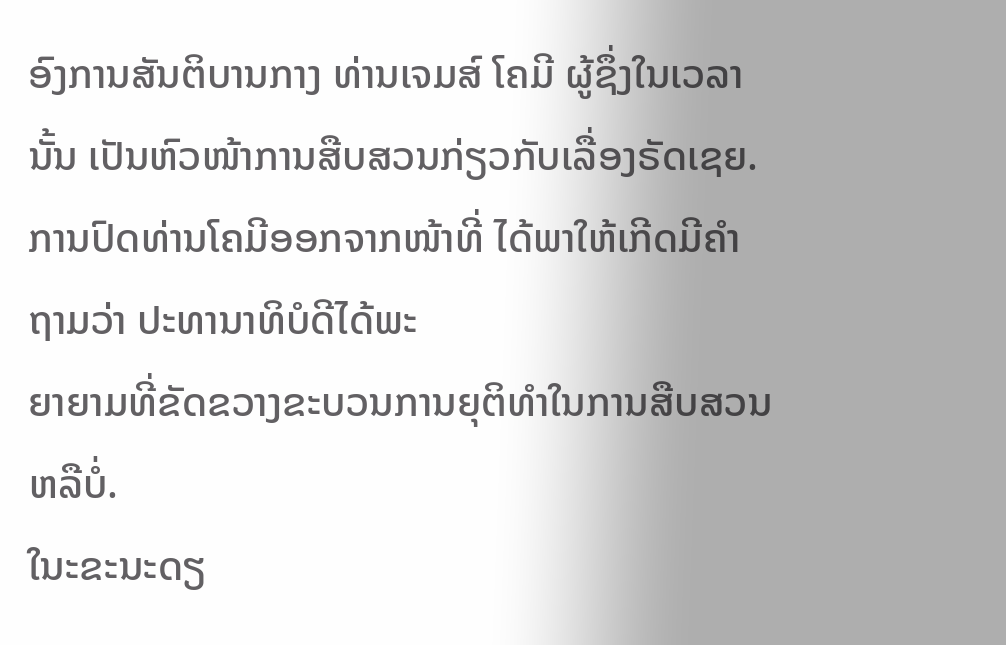ອົງການສັນຕິບານກາງ ທ່ານເຈມສ໌ ໂຄມີ ຜູ້ຊຶ່ງໃນເວລານັ້ນ ເປັນຫົວໜ້າການສືບສວນກ່ຽວກັບເລື່ອງຣັດເຊຍ.
ການປົດທ່ານໂຄມີອອກຈາກໜ້າທີ່ ໄດ້ພາໃຫ້ເກີດມີຄຳຖາມວ່າ ປະທານາທິບໍດີໄດ້ພະ
ຍາຍາມທີ່ຂັດຂວາງຂະບວນການຍຸຕິທຳໃນການສືບສວນຫລືບໍ່.
ໃນະຂະນະດຽ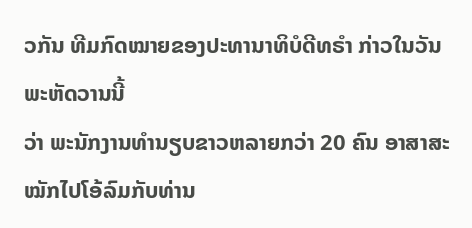ວກັນ ທີມກົດໝາຍຂອງປະທານາທິບໍດີທຣໍາ ກ່າວໃນວັນພະຫັດວານນີ້
ວ່າ ພະນັກງານທຳນຽບຂາວຫລາຍກວ່າ 20 ຄົນ ອາສາສະໝັກໄປໂອ້ລົມກັບທ່ານ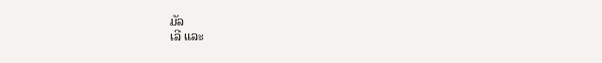ມັລ
ເລີ ແລະ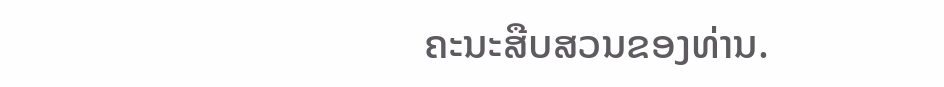ຄະນະສືບສວນຂອງທ່ານ.